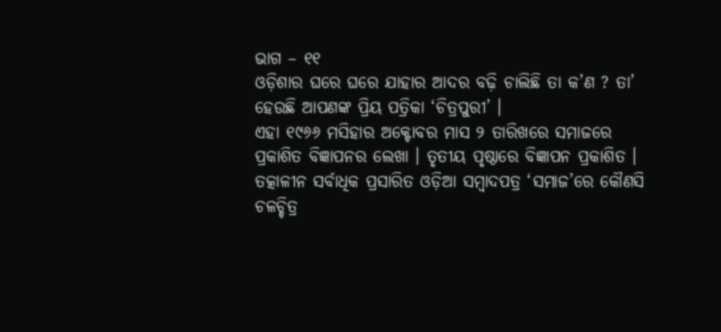ଭାଗ – ୧୧
ଓଡ଼ିଶାର ଘରେ ଘରେ ଯାହାର ଆଦର ବଢ଼ି ଚାଲିଛି ତା କ’ଣ ? ତା’ ହେଉଛି ଆପଣଙ୍କ ପ୍ରିୟ ପତ୍ରିକା ‘ଚିତ୍ରପୁରୀ’ ।
ଏହା ୧୯୬୬ ମସିହାର ଅକ୍ଟୋବର ମାସ ୨ ତାରିଖରେ ସମାଜରେ ପ୍ରକାଶିତ ବିଜ୍ଞାପନର ଲେଖା । ତୃତୀୟ ପୃଷ୍ଠାରେ ବିଜ୍ଞାପନ ପ୍ରକାଶିତ । ତତ୍କାଳୀନ ସର୍ବାଧିକ ପ୍ରସାରିତ ଓଡ଼ିଆ ସମ୍ବାଦପତ୍ର ‘ସମାଜ’ରେ କୌଣସି ଚଳଚ୍ଚିତ୍ର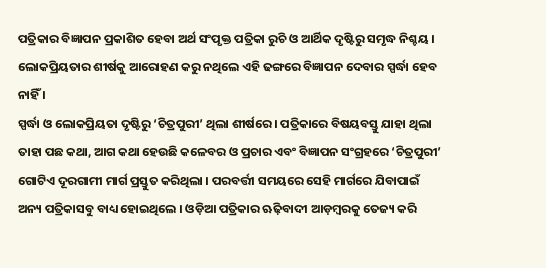ପତ୍ରିକାର ବିଜ୍ଞାପନ ପ୍ରକାଶିତ ହେବା ଅର୍ଥ ସଂପୃକ୍ତ ପତ୍ରିକା ରୁଚି ଓ ଆର୍ଥିକ ଦୃଷ୍ଟିରୁ ସମୃଦ୍ଧ ନିଶ୍ଚୟ । ଲୋକପ୍ରିୟତାର ଶୀର୍ଷକୁ ଆରୋହଣ କରୁ ନଥିଲେ ଏହି ଢଙ୍ଗରେ ବିଜ୍ଞାପନ ଦେବାର ସ୍ପର୍ଦ୍ଧା ହେବ ନାହିଁ ।
ସ୍ପର୍ଦ୍ଧା ଓ ଲୋକପ୍ରିୟତା ଦୃଷ୍ଟିରୁ ‘ଚିତ୍ରପୁରୀ’ ଥିଲା ଶୀର୍ଷରେ । ପତ୍ରିକାରେ ବିଷୟବସ୍ତୁ ଯାହା ଥିଲା ତାହା ପଛ କଥା, ଆଗ କଥା ହେଉଛି କଳେବର ଓ ପ୍ରଚାର ଏବଂ ବିଜ୍ଞାପନ ସଂଗ୍ରହରେ ‘ଚିତ୍ରପୁରୀ’ ଗୋଟିଏ ଦୂରଗାମୀ ମାର୍ଗ ପ୍ରସ୍ତୁତ କରିଥିଲା । ପରବର୍ତ୍ତୀ ସମୟରେ ସେହି ମାର୍ଗରେ ଯିବାପାଇଁ ଅନ୍ୟ ପତ୍ରିକାସବୁ ବାଧ୍ୟ ହୋଇଥିଲେ । ଓଡ଼ିଆ ପତ୍ରିକାର ଋଢ଼ିବାଦୀ ଆଡ଼ମ୍ବରକୁ ତେଜ୍ୟ କରି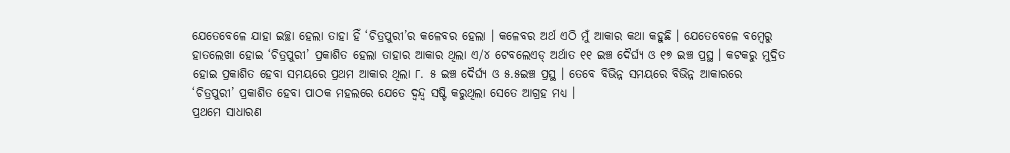ଯେତେବେଳେ ଯାହା ଇଚ୍ଛା ହେଲା ତାହା ହିଁ ‘ଚିତ୍ରପୁରୀ’ର କଳେବର ହେଲା । କଳେବର ଅର୍ଥ ଏଠି ମୁଁ ଆକାର କଥା କହୁଛି । ଯେତେବେଳେ ବମ୍ବେରୁ ହାତଲେଖା ହୋଇ ‘ଚିତ୍ରପୁରୀ’ ପ୍ରକାଶିତ ହେଲା ତାହାର ଆକାର ଥିଲା ଏ/୪ ଟେବଲେଏଡ୍ ଅର୍ଥାତ ୧୧ ଇଞ୍ଚ ଦୈର୍ଘ୍ୟ ଓ ୧୭ ଇଞ୍ଚ ପ୍ରସ୍ଥ । କଟକରୁ ମୁଦ୍ରିତ ହୋଇ ପ୍ରକାଶିତ ହେବା ସମୟରେ ପ୍ରଥମ ଆକାର ଥିଲା ୮. ୫ ଇଞ୍ଚ ଦୈର୍ଘ୍ୟ ଓ ୫.୫ଇଞ୍ଚ ପ୍ରସ୍ଥ । ତେବେ ବିଭିନ୍ନ ସମୟରେ ବିଭିନ୍ନ ଆକାରରେ ‘ଚିତ୍ରପୁରୀ’ ପ୍ରକାଶିତ ହେବା ପାଠକ ମହଲରେ ଯେତେ ଦ୍ୱନ୍ଦ୍ୱ ସଷ୍ଟି କରୁଥିଲା ସେତେ ଆଗ୍ରହ ମଧ୍ୟ ।
ପ୍ରଥମେ ସାଧାରଣ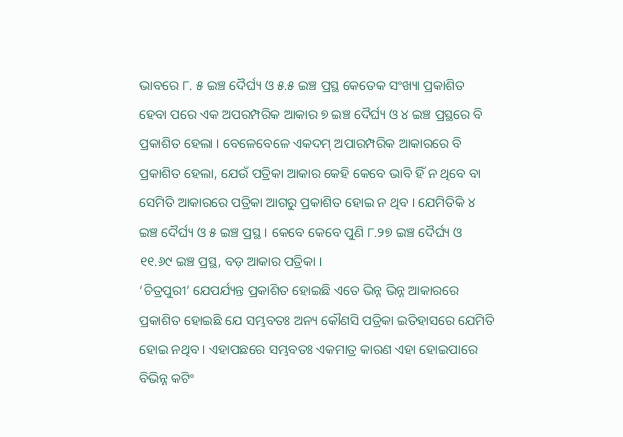ଭାବରେ ୮. ୫ ଇଞ୍ଚ ଦୈର୍ଘ୍ୟ ଓ ୫.୫ ଇଞ୍ଚ ପ୍ରସ୍ଥ କେତେକ ସଂଖ୍ୟା ପ୍ରକାଶିତ ହେବା ପରେ ଏକ ଅପରମ୍ପରିକ ଆକାର ୭ ଇଞ୍ଚ ଦୈର୍ଘ୍ୟ ଓ ୪ ଇଞ୍ଚ ପ୍ରସ୍ଥରେ ବି ପ୍ରକାଶିତ ହେଲା । ବେଳେବେଳେ ଏକଦମ୍ ଅପାରମ୍ପରିକ ଆକାରରେ ବି ପ୍ରକାଶିତ ହେଲା, ଯେଉଁ ପତ୍ରିକା ଆକାର କେହି କେବେ ଭାବି ହିଁ ନ ଥିବେ ବା ସେମିତି ଆକାରରେ ପତ୍ରିକା ଆଗରୁ ପ୍ରକାଶିତ ହୋଇ ନ ଥିବ । ଯେମିତିକି ୪ ଇଞ୍ଚ ଦୈର୍ଘ୍ୟ ଓ ୫ ଇଞ୍ଚ ପ୍ରସ୍ଥ । କେବେ କେବେ ପୁଣି ୮.୨୭ ଇଞ୍ଚ ଦୈର୍ଘ୍ୟ ଓ ୧୧.୬୯ ଇଞ୍ଚ ପ୍ରସ୍ଥ, ବଡ଼ ଆକାର ପତ୍ରିକା ।
‘ଚିତ୍ରପୁରୀ’ ଯେପର୍ଯ୍ୟନ୍ତ ପ୍ରକାଶିତ ହୋଇଛି ଏତେ ଭିନ୍ନ ଭିନ୍ନ ଆକାରରେ ପ୍ରକାଶିତ ହୋଇଛି ଯେ ସମ୍ଭବତଃ ଅନ୍ୟ କୌଣସି ପତ୍ରିକା ଇତିହାସରେ ଯେମିତି ହୋଇ ନଥିବ । ଏହାପଛରେ ସମ୍ଭବତଃ ଏକମାତ୍ର କାରଣ ଏହା ହୋଇପାରେ ବିଭିନ୍ନ କଟିଂ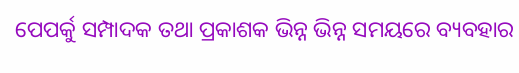ପେପର୍କୁ ସମ୍ପାଦକ ତଥା ପ୍ରକାଶକ ଭିନ୍ନ ଭିନ୍ନ ସମୟରେ ବ୍ୟବହାର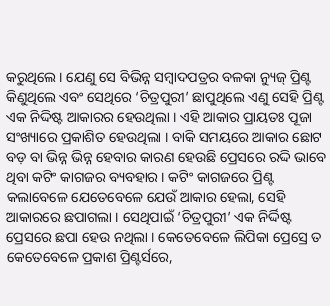କରୁଥିଲେ । ଯେଣୁ ସେ ବିଭିନ୍ନ ସମ୍ବାଦପତ୍ରର ବଳକା ନ୍ୟୁଜ୍ ପ୍ରିଣ୍ଟ କିଣୁଥିଲେ ଏବଂ ସେଥିରେ ‘ଚିତ୍ରପୁରୀ’ ଛାପୁଥିଲେ ଏଣୁ ସେହି ପ୍ରିଣ୍ଟ ଏକ ନିଦ୍ଦିଷ୍ଟ ଆକାରର ହେଉଥିଲା । ଏହି ଆକାର ପ୍ରାୟତଃ ପୂଜା ସଂଖ୍ୟାରେ ପ୍ରକାଶିତ ହେଉଥିଲା । ବାକି ସମୟରେ ଆକାର ଛୋଟ ବଡ଼ ବା ଭିନ୍ନ ଭିନ୍ନ ହେବାର କାରଣ ହେଉଛି ପ୍ରେସରେ ରଦ୍ଦି ଭାବେ ଥିବା କଟିଂ କାଗଜର ବ୍ୟବହାର । କଟିଂ କାଗଜରେ ପ୍ରିଣ୍ଟ କଲାବେଳେ ଯେତେବେଳେ ଯେଉଁ ଆକାର ହେଲା, ସେହି ଆକାରରେ ଛପାଗଲା । ସେଥିପାଇଁ ‘ଚିତ୍ରପୁରୀ’ ଏକ ନିର୍ଦ୍ଦିଷ୍ଟ ପ୍ରେସରେ ଛପା ହେଉ ନଥିଲା । କେତେବେଳେ ଲିପିକା ପ୍ରେସ୍ରେ ତ କେତେବେଳେ ପ୍ରକାଶ ପ୍ରିଣ୍ଟର୍ସରେ,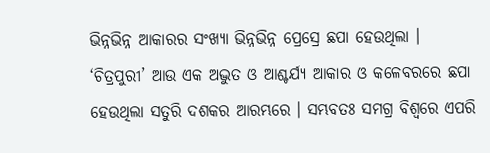ଭିନ୍ନଭିନ୍ନ ଆକାରର ସଂଖ୍ୟା ଭିନ୍ନଭିନ୍ନ ପ୍ରେସ୍ରେ ଛପା ହେଉଥିଲା ।
‘ଚିତ୍ରପୁରୀ’ ଆଉ ଏକ ଅଦ୍ଭୁତ ଓ ଆଶ୍ଚର୍ଯ୍ୟ ଆକାର ଓ କଳେବରରେ ଛପା ହେଉଥିଲା ସତୁରି ଦଶକର ଆରମ୍ଭରେ । ସମ୍ଭବତଃ ସମଗ୍ର ବିଶ୍ୱରେ ଏପରି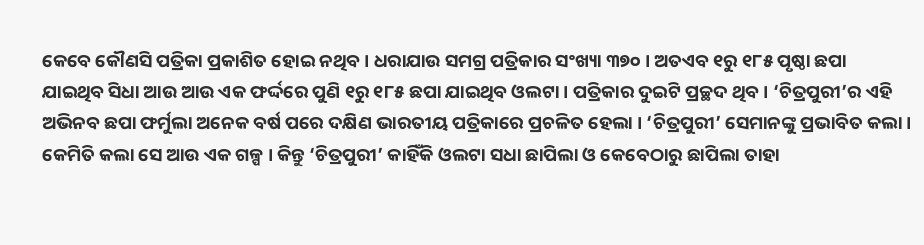କେବେ କୌଣସି ପତ୍ରିକା ପ୍ରକାଶିତ ହୋଇ ନଥିବ । ଧରାଯାଉ ସମଗ୍ର ପତ୍ରିକାର ସଂଖ୍ୟା ୩୭୦ । ଅତଏବ ୧ରୁ ୧୮୫ ପୃଷ୍ଠା ଛପା ଯାଇଥିବ ସିଧା ଆଉ ଆଉ ଏକ ଫର୍ଦ୍ଦରେ ପୁଣି ୧ରୁ ୧୮୫ ଛପା ଯାଇଥିବ ଓଲଟା । ପତ୍ରିକାର ଦୁଇଟି ପ୍ରଚ୍ଛଦ ଥିବ । ‘ଚିତ୍ରପୁରୀ’ର ଏହି ଅଭିନବ ଛପା ଫର୍ମୁଲା ଅନେକ ବର୍ଷ ପରେ ଦକ୍ଷିଣ ଭାରତୀୟ ପତ୍ରିକାରେ ପ୍ରଚଳିତ ହେଲା । ‘ଚିତ୍ରପୁରୀ’ ସେମାନଙ୍କୁ ପ୍ରଭାବିତ କଲା । କେମିତି କଲା ସେ ଆଉ ଏକ ଗଳ୍ପ । କିନ୍ତୁ ‘ଚିତ୍ରପୁରୀ’ କାହିଁକି ଓଲଟା ସଧା ଛାପିଲା ଓ କେବେଠାରୁ ଛାପିଲା ତାହା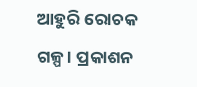ଆହୁରି ରୋଚକ ଗଳ୍ପ । ପ୍ରକାଶନ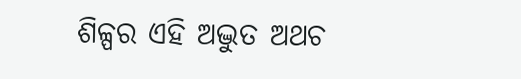ଶିଳ୍ପର ଏହି ଅଦ୍ଭୁତ ଅଥଚ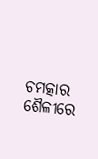ଚମତ୍କାର ଶୈଳୀରେ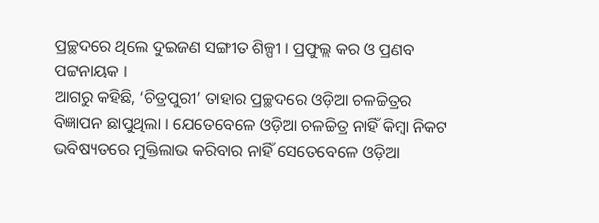ପ୍ରଚ୍ଛଦରେ ଥିଲେ ଦୁଇଜଣ ସଙ୍ଗୀତ ଶିଳ୍ପୀ । ପ୍ରଫୁଲ୍ଲ କର ଓ ପ୍ରଣବ ପଟ୍ଟନାୟକ ।
ଆଗରୁ କହିଛି, ‘ଚିତ୍ରପୁରୀ’ ତାହାର ପ୍ରଚ୍ଛଦରେ ଓଡ଼ିଆ ଚଳଚ୍ଚିତ୍ରର ବିଜ୍ଞାପନ ଛାପୁଥିଲା । ଯେତେବେଳେ ଓଡ଼ିଆ ଚଳଚ୍ଚିତ୍ର ନାହିଁ କିମ୍ବା ନିକଟ ଭବିଷ୍ୟତରେ ମୁକ୍ତିଲାଭ କରିବାର ନାହିଁ ସେତେବେଳେ ଓଡ଼ିଆ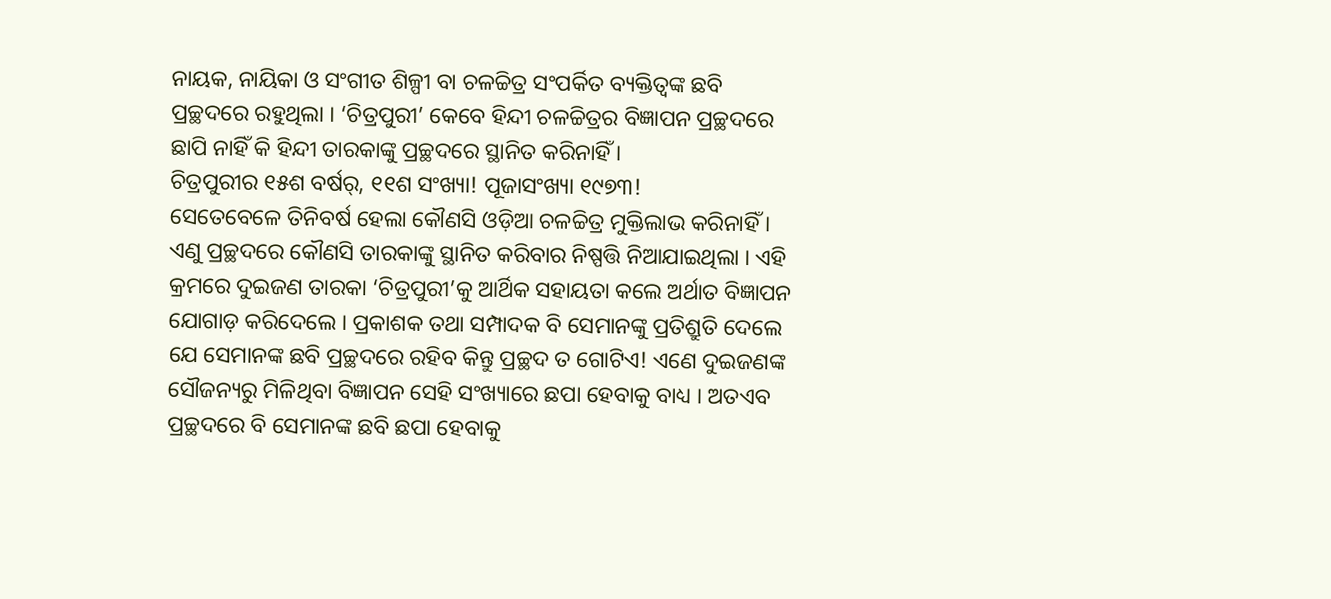ନାୟକ, ନାୟିକା ଓ ସଂଗୀତ ଶିଳ୍ପୀ ବା ଚଳଚ୍ଚିତ୍ର ସଂପର୍କିତ ବ୍ୟକ୍ତିତ୍ୱଙ୍କ ଛବି ପ୍ରଚ୍ଛଦରେ ରହୁଥିଲା । ‘ଚିତ୍ରପୁରୀ’ କେବେ ହିନ୍ଦୀ ଚଳଚ୍ଚିତ୍ରର ବିଜ୍ଞାପନ ପ୍ରଚ୍ଛଦରେ ଛାପି ନାହିଁ କି ହିନ୍ଦୀ ତାରକାଙ୍କୁ ପ୍ରଚ୍ଛଦରେ ସ୍ଥାନିତ କରିନାହିଁ ।
ଚିତ୍ରପୁରୀର ୧୫ଶ ବର୍ଷର୍, ୧୧ଶ ସଂଖ୍ୟା! ପୂଜାସଂଖ୍ୟା ୧୯୭୩!
ସେତେବେଳେ ତିନିବର୍ଷ ହେଲା କୌଣସି ଓଡ଼ିଆ ଚଳଚ୍ଚିତ୍ର ମୁକ୍ତିଲାଭ କରିନାହିଁ । ଏଣୁ ପ୍ରଚ୍ଛଦରେ କୌଣସି ତାରକାଙ୍କୁ ସ୍ଥାନିତ କରିବାର ନିଷ୍ପତ୍ତି ନିଆଯାଇଥିଲା । ଏହି କ୍ରମରେ ଦୁଇଜଣ ତାରକା ‘ଚିତ୍ରପୁରୀ’କୁ ଆର୍ଥିକ ସହାୟତା କଲେ ଅର୍ଥାତ ବିଜ୍ଞାପନ ଯୋଗାଡ଼ କରିଦେଲେ । ପ୍ରକାଶକ ତଥା ସମ୍ପାଦକ ବି ସେମାନଙ୍କୁ ପ୍ରତିଶ୍ରୁତି ଦେଲେ ଯେ ସେମାନଙ୍କ ଛବି ପ୍ରଚ୍ଛଦରେ ରହିବ କିନ୍ତୁ ପ୍ରଚ୍ଛଦ ତ ଗୋଟିଏ! ଏଣେ ଦୁଇଜଣଙ୍କ ସୌଜନ୍ୟରୁ ମିଳିଥିବା ବିଜ୍ଞାପନ ସେହି ସଂଖ୍ୟାରେ ଛପା ହେବାକୁ ବାଧ୍ୟ । ଅତଏବ ପ୍ରଚ୍ଛଦରେ ବି ସେମାନଙ୍କ ଛବି ଛପା ହେବାକୁ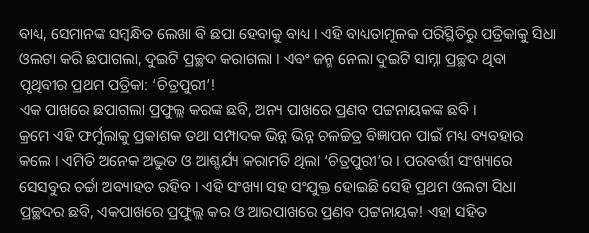ବାଧ୍ୟ, ସେମାନଙ୍କ ସମ୍ବନ୍ଧିତ ଲେଖା ବି ଛପା ହେବାକୁ ବାଧ୍ୟ । ଏହି ବାଧ୍ୟତାମୂଳକ ପରିସ୍ଥିତିରୁ ପତ୍ରିକାକୁ ସିଧା ଓଲଟା କରି ଛପାଗଲା, ଦୁଇଟି ପ୍ରଚ୍ଛଦ କରାଗଲା । ଏବଂ ଜନ୍ମ ନେଲା ଦୁଇଟି ସାମ୍ନା ପ୍ରଚ୍ଛଦ ଥିବା ପୃଥିବୀର ପ୍ରଥମ ପତ୍ରିକା: ‘ଚିତ୍ରପୁରୀ’!
ଏକ ପାଖରେ ଛପାଗଲା ପ୍ରଫୁଲ୍ଲ କରଙ୍କ ଛବି, ଅନ୍ୟ ପାଖରେ ପ୍ରଣବ ପଟ୍ଟନାୟକଙ୍କ ଛବି ।
କ୍ରମେ ଏହି ଫର୍ମୁଲାକୁ ପ୍ରକାଶକ ତଥା ସମ୍ପାଦକ ଭିନ୍ନ ଭିନ୍ନ ଚଳଚ୍ଚିତ୍ର ବିଜ୍ଞାପନ ପାଇଁ ମଧ୍ୟ ବ୍ୟବହାର କଲେ । ଏମିତି ଅନେକ ଅଦ୍ଭୁତ ଓ ଆଶ୍ଚର୍ଯ୍ୟ କରାମତି ଥିଲା ‘ଚିତ୍ରପୁରୀ’ର । ପରବର୍ତ୍ତୀ ସଂଖ୍ୟାରେ ସେସବୁର ଚର୍ଚ୍ଚା ଅବ୍ୟାହତ ରହିବ । ଏହି ସଂଖ୍ୟା ସହ ସଂଯୁକ୍ତ ହୋଇଛି ସେହି ପ୍ରଥମ ଓଲଟା ସିଧା ପ୍ରଚ୍ଛଦର ଛବି, ଏକପାଖରେ ପ୍ରଫୁଲ୍ଲ କର ଓ ଆରପାଖରେ ପ୍ରଣବ ପଟ୍ଟନାୟକ! ଏହା ସହିତ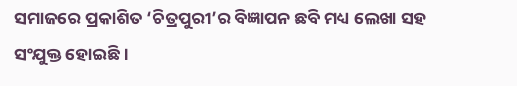ସମାଜରେ ପ୍ରକାଶିତ ‘ଚିତ୍ରପୁରୀ’ର ବିଜ୍ଞାପନ ଛବି ମଧ୍ୟ ଲେଖା ସହ ସଂଯୁକ୍ତ ହୋଇଛି ।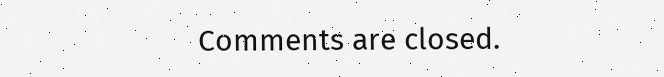Comments are closed.